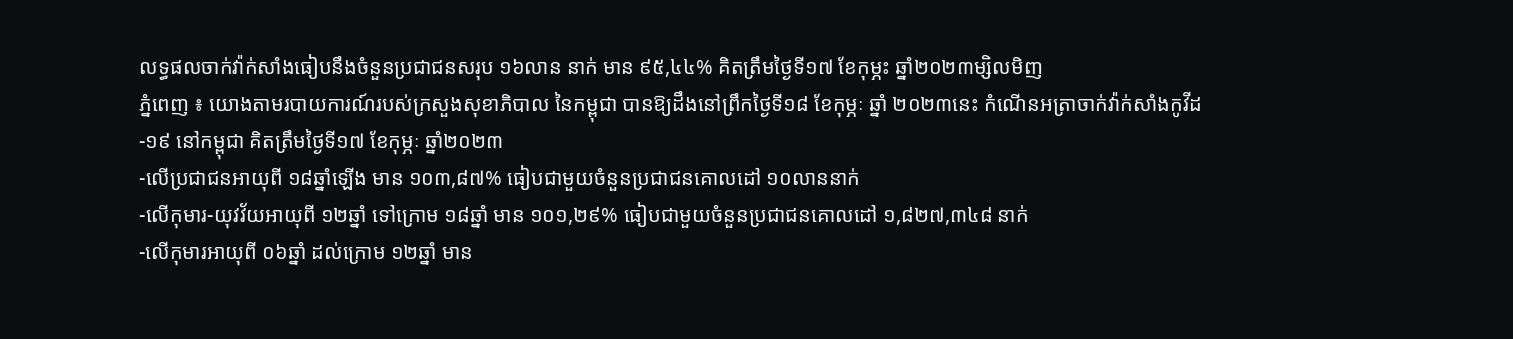លទ្ធផលចាក់វ៉ាក់សាំងធៀបនឹងចំនួនប្រជាជនសរុប ១៦លាន នាក់ មាន ៩៥,៤៤% គិតត្រឹមថ្ងៃទី១៧ ខែកុម្ភះ ឆ្នាំ២០២៣ម្សិលមិញ
ភ្នំពេញ ៖ យោងតាមរបាយការណ៍របស់ក្រសួងសុខាភិបាល នៃកម្ពុជា បានឱ្យដឹងនៅព្រឹកថ្ងៃទី១៨ ខែកុម្ភៈ ឆ្នាំ ២០២៣នេះ កំណេីនអត្រាចាក់វ៉ាក់សាំងកូវីដ-១៩ នៅកម្ពុជា គិតត្រឹមថ្ងៃទី១៧ ខែកុម្ភៈ ឆ្នាំ២០២៣
-លើប្រជាជនអាយុពី ១៨ឆ្នាំឡើង មាន ១០៣,៨៧% ធៀបជាមួយចំនួនប្រជាជនគោលដៅ ១០លាននាក់
-លើកុមារ-យុវវ័យអាយុពី ១២ឆ្នាំ ទៅក្រោម ១៨ឆ្នាំ មាន ១០១,២៩% ធៀបជាមួយចំនួនប្រជាជនគោលដៅ ១,៨២៧,៣៤៨ នាក់
-លើកុមារអាយុពី ០៦ឆ្នាំ ដល់ក្រោម ១២ឆ្នាំ មាន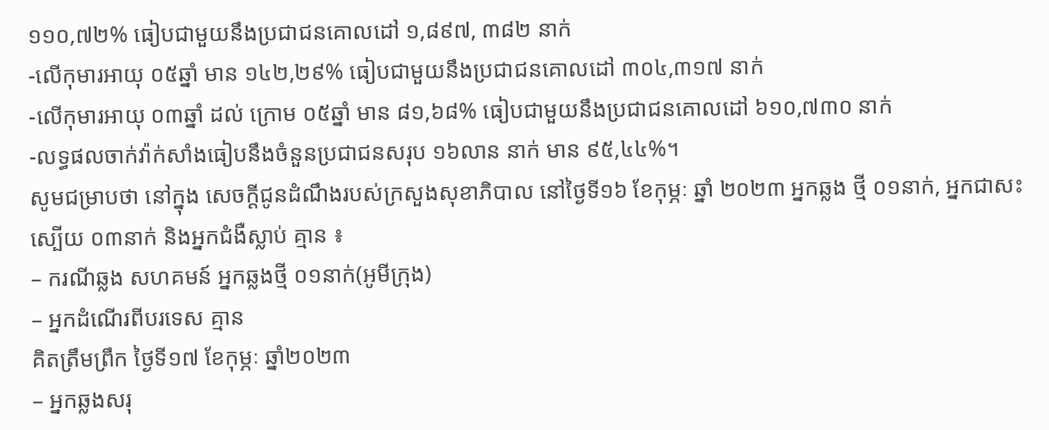១១០,៧២% ធៀបជាមួយនឹងប្រជាជនគោលដៅ ១,៨៩៧, ៣៨២ នាក់
-លើកុមារអាយុ ០៥ឆ្នាំ មាន ១៤២,២៩% ធៀបជាមួយនឹងប្រជាជនគោលដៅ ៣០៤,៣១៧ នាក់
-លើកុមារអាយុ ០៣ឆ្នាំ ដល់ ក្រោម ០៥ឆ្នាំ មាន ៨១,៦៨% ធៀបជាមួយនឹងប្រជាជនគោលដៅ ៦១០,៧៣០ នាក់
-លទ្ធផលចាក់វ៉ាក់សាំងធៀបនឹងចំនួនប្រជាជនសរុប ១៦លាន នាក់ មាន ៩៥,៤៤%។
សូមជម្រាបថា នៅក្នុង សេចក្ដីជូនដំណឹងរបស់ក្រសួងសុខាភិបាល នៅថ្ងៃទី១៦ ខែកុម្ភៈ ឆ្នាំ ២០២៣ អ្នកឆ្លង ថ្មី ០១នាក់, អ្នកជាសះស្បើយ ០៣នាក់ និងអ្នកជំងឺស្លាប់ គ្មាន ៖
– ករណីឆ្លង សហគមន៍ អ្នកឆ្លងថ្មី ០១នាក់(អូមីក្រុង)
– អ្នកដំណើរពីបរទេស គ្មាន
គិតត្រឹមព្រឹក ថ្ងៃទី១៧ ខែកុម្ភៈ ឆ្នាំ២០២៣
– អ្នកឆ្លងសរុ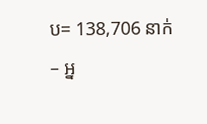ប= 138,706 នាក់
– អ្ន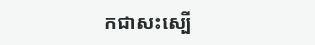កជាសះស្បើ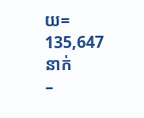យ= 135,647 នាក់
–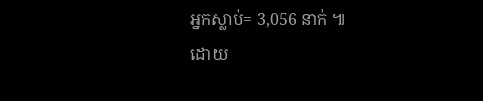អ្នកស្លាប់= 3,056 នាក់ ៕
ដោយ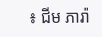៖ ជីម ភារ៉ា